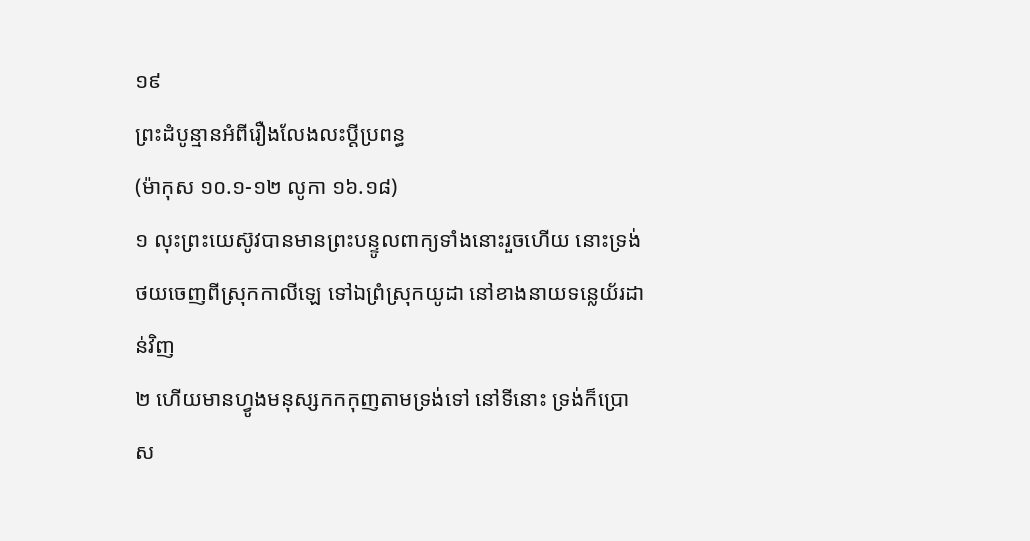១៩
ព្រះដំបូន្មានអំពីរឿងលែងលះប្តីប្រពន្ធ
(ម៉ាកុស ១០.១-១២ លូកា ១៦.១៨)
១ លុះព្រះយេស៊ូវបានមានព្រះបន្ទូលពាក្យទាំងនោះរួចហើយ នោះទ្រង់ថយចេញពីស្រុកកាលីឡេ ទៅឯព្រំស្រុកយូដា នៅខាងនាយទន្លេយ័រដាន់វិញ
២ ហើយមានហ្វូងមនុស្សកកកុញតាមទ្រង់ទៅ នៅទីនោះ ទ្រង់ក៏ប្រោស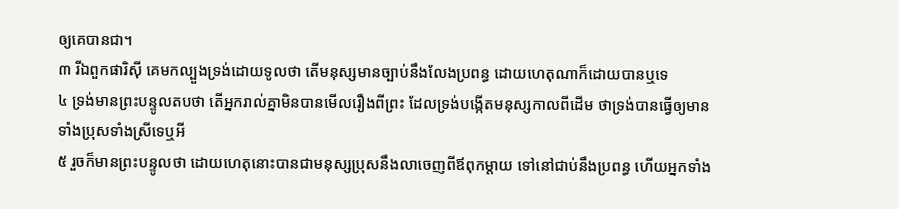ឲ្យគេបានជា។
៣ រីឯពួកផារិស៊ី គេមកល្បួងទ្រង់ដោយទូលថា តើមនុស្សមានច្បាប់នឹងលែងប្រពន្ធ ដោយហេតុណាក៏ដោយបានឬទេ
៤ ទ្រង់មានព្រះបន្ទូលតបថា តើអ្នករាល់គ្នាមិនបានមើលរឿងពីព្រះ ដែលទ្រង់បង្កើតមនុស្សកាលពីដើម ថាទ្រង់បានធ្វើឲ្យមានទាំងប្រុសទាំងស្រីទេឬអី
៥ រួចក៏មានព្រះបន្ទូលថា ដោយហេតុនោះបានជាមនុស្សប្រុសនឹងលាចេញពីឪពុកម្តាយ ទៅនៅជាប់នឹងប្រពន្ធ ហើយអ្នកទាំង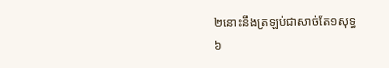២នោះនឹងត្រឡប់ជាសាច់តែ១សុទ្ធ
៦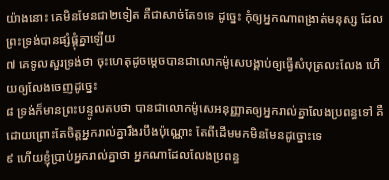យ៉ាងនោះ គេមិនមែនជា២ទៀត គឺជាសាច់តែ១ទេ ដូច្នេះ កុំឲ្យអ្នកណាពង្រាត់មនុស្ស ដែលព្រះទ្រង់បានផ្សំផ្គុំគ្នាឡើយ
៧ គេទូលសួរទ្រង់ថា ចុះហេតុដូចម្តេចបានជាលោកម៉ូសេបង្គាប់ឲ្យធ្វើសំបុត្រលះលែង ហើយឲ្យលែងចេញដូច្នេះ
៨ ទ្រង់ក៏មានព្រះបន្ទូលតបថា បានជាលោកម៉ូសេអនុញ្ញាតឲ្យអ្នករាល់គ្នាលែងប្រពន្ធទៅ គឺដោយព្រោះតែចិត្តអ្នករាល់គ្នារឹងរបឹងប៉ុណ្ណោះ តែពីដើមមកមិនមែនដូច្នោះទេ
៩ ហើយខ្ញុំប្រាប់អ្នករាល់គ្នាថា អ្នកណាដែលលែងប្រពន្ធ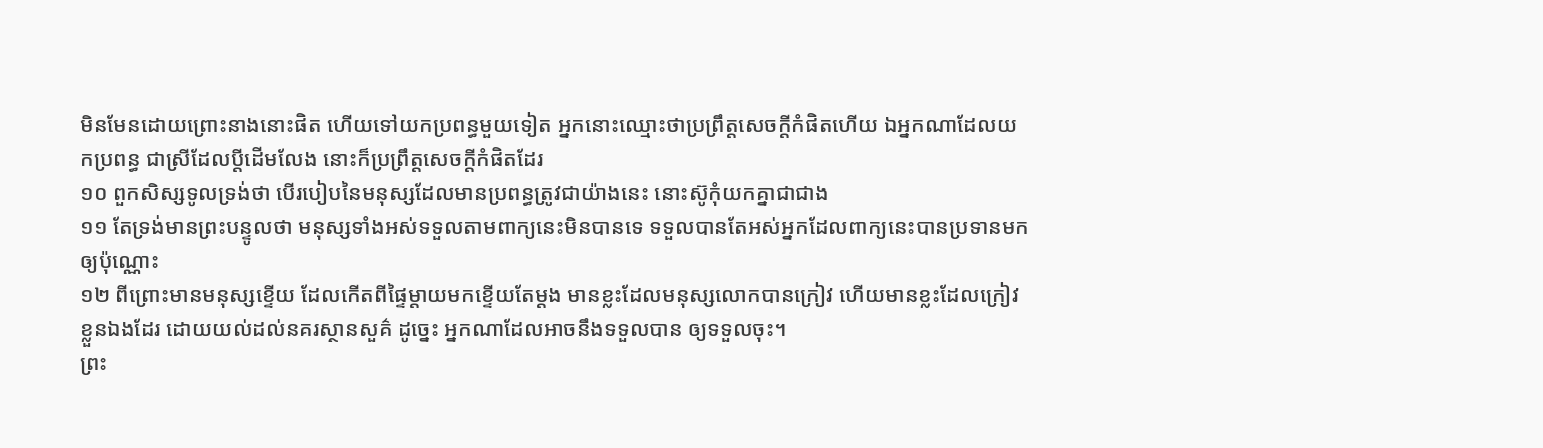មិនមែនដោយព្រោះនាងនោះផិត ហើយទៅយកប្រពន្ធមួយទៀត អ្នកនោះឈ្មោះថាប្រព្រឹត្តសេចក្តីកំផិតហើយ ឯអ្នកណាដែលយកប្រពន្ធ ជាស្រីដែលប្តីដើមលែង នោះក៏ប្រព្រឹត្តសេចក្តីកំផិតដែរ
១០ ពួកសិស្សទូលទ្រង់ថា បើរបៀបនៃមនុស្សដែលមានប្រពន្ធត្រូវជាយ៉ាងនេះ នោះស៊ូកុំយកគ្នាជាជាង
១១ តែទ្រង់មានព្រះបន្ទូលថា មនុស្សទាំងអស់ទទួលតាមពាក្យនេះមិនបានទេ ទទួលបានតែអស់អ្នកដែលពាក្យនេះបានប្រទានមកឲ្យប៉ុណ្ណោះ
១២ ពីព្រោះមានមនុស្សខ្ទើយ ដែលកើតពីផ្ទៃម្តាយមកខ្ទើយតែម្តង មានខ្លះដែលមនុស្សលោកបានក្រៀវ ហើយមានខ្លះដែលក្រៀវខ្លួនឯងដែរ ដោយយល់ដល់នគរស្ថានសួគ៌ ដូច្នេះ អ្នកណាដែលអាចនឹងទទួលបាន ឲ្យទទួលចុះ។
ព្រះ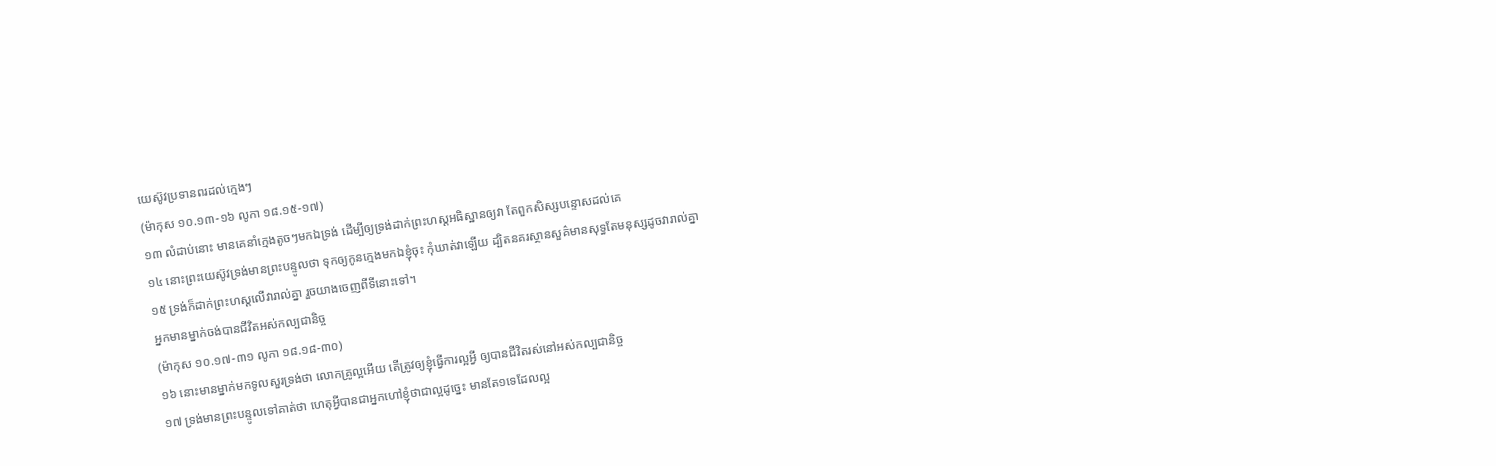យេស៊ូវប្រទានពរដល់ក្មេងៗ
(ម៉ាកុស ១០.១៣-១៦ លូកា ១៨.១៥-១៧)
១៣ លំដាប់នោះ មានគេនាំក្មេងតូចៗមកឯទ្រង់ ដើម្បីឲ្យទ្រង់ដាក់ព្រះហស្តអធិស្ឋានឲ្យវា តែពួកសិស្សបន្ទោសដល់គេ
១៤ នោះព្រះយេស៊ូវទ្រង់មានព្រះបន្ទូលថា ទុកឲ្យកូនក្មេងមកឯខ្ញុំចុះ កុំឃាត់វាឡើយ ដ្បិតនគរស្ថានសួគ៌មានសុទ្ធតែមនុស្សដូចវារាល់គ្នា
១៥ ទ្រង់ក៏ដាក់ព្រះហស្តលើវារាល់គ្នា រួចយាងចេញពីទីនោះទៅ។
អ្នកមានម្នាក់ចង់បានជីវិតអស់កល្បជានិច្ច
(ម៉ាកុស ១០.១៧-៣១ លូកា ១៨.១៨-៣០)
១៦ នោះមានម្នាក់មកទូលសួរទ្រង់ថា លោកគ្រូល្អអើយ តើត្រូវឲ្យខ្ញុំធ្វើការល្អអ្វី ឲ្យបានជីវិតរស់នៅអស់កល្បជានិច្ច
១៧ ទ្រង់មានព្រះបន្ទូលទៅគាត់ថា ហេតុអ្វីបានជាអ្នកហៅខ្ញុំថាជាល្អដូច្នេះ មានតែ១ទេដែលល្អ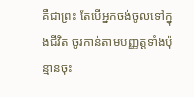គឺជាព្រះ តែបើអ្នកចង់ចូលទៅក្នុងជីវិត ចូរកាន់តាមបញ្ញត្តទាំងប៉ុន្មានចុះ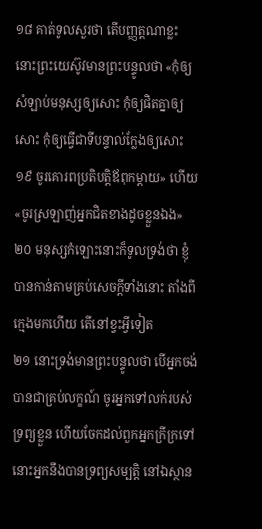១៨ គាត់ទូលសួរថា តើបញ្ញត្តណាខ្លះ នោះព្រះយេស៊ូវមានព្រះបន្ទូលថា «កុំឲ្យសំឡាប់មនុស្សឲ្យសោះ កុំឲ្យផិតគ្នាឲ្យសោះ កុំឲ្យធ្វើជាទីបន្ទាល់ក្លែងឲ្យសោះ
១៩ ចូរគោរពប្រតិបត្តិឪពុកម្តាយ» ហើយ «ចូរស្រឡាញ់អ្នកជិតខាងដូចខ្លួនឯង»
២០ មនុស្សកំឡោះនោះក៏ទូលទ្រង់ថា ខ្ញុំបានកាន់តាមគ្រប់សេចក្តីទាំងនោះ តាំងពីក្មេងមកហើយ តើនៅខ្វះអ្វីទៀត
២១ នោះទ្រង់មានព្រះបន្ទូលថា បើអ្នកចង់បានជាគ្រប់លក្ខណ៍ ចូរអ្នកទៅលក់របស់ទ្រព្យខ្លួន ហើយចែកដល់ពួកអ្នកក្រីក្រទៅ នោះអ្នកនឹងបានទ្រព្យសម្បត្តិ នៅឯស្ថាន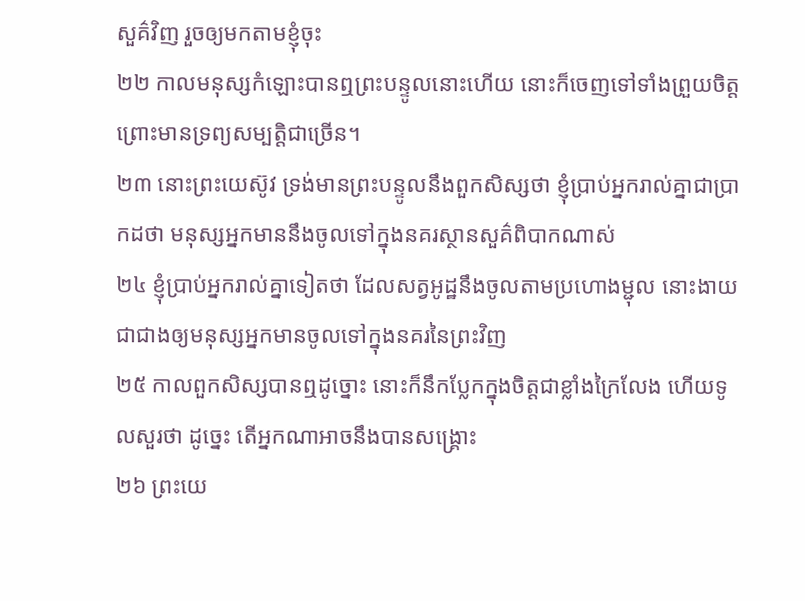សួគ៌វិញ រួចឲ្យមកតាមខ្ញុំចុះ
២២ កាលមនុស្សកំឡោះបានឮព្រះបន្ទូលនោះហើយ នោះក៏ចេញទៅទាំងព្រួយចិត្ត ព្រោះមានទ្រព្យសម្បត្តិជាច្រើន។
២៣ នោះព្រះយេស៊ូវ ទ្រង់មានព្រះបន្ទូលនឹងពួកសិស្សថា ខ្ញុំប្រាប់អ្នករាល់គ្នាជាប្រាកដថា មនុស្សអ្នកមាននឹងចូលទៅក្នុងនគរស្ថានសួគ៌ពិបាកណាស់
២៤ ខ្ញុំប្រាប់អ្នករាល់គ្នាទៀតថា ដែលសត្វអូដ្ឋនឹងចូលតាមប្រហោងម្ជុល នោះងាយ ជាជាងឲ្យមនុស្សអ្នកមានចូលទៅក្នុងនគរនៃព្រះវិញ
២៥ កាលពួកសិស្សបានឮដូច្នោះ នោះក៏នឹកប្លែកក្នុងចិត្តជាខ្លាំងក្រៃលែង ហើយទូលសួរថា ដូច្នេះ តើអ្នកណាអាចនឹងបានសង្គ្រោះ
២៦ ព្រះយេ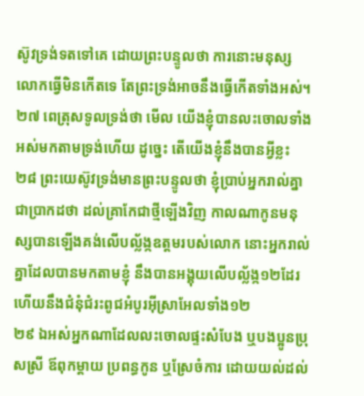ស៊ូវទ្រង់ទតទៅគេ ដោយព្រះបន្ទូលថា ការនោះមនុស្សលោកធ្វើមិនកើតទេ តែព្រះទ្រង់អាចនឹងធ្វើកើតទាំងអស់។
២៧ ពេត្រុសទូលទ្រង់ថា មើល យើងខ្ញុំបានលះចោលទាំងអស់មកតាមទ្រង់ហើយ ដូច្នេះ តើយើងខ្ញុំនឹងបានអ្វីខ្លះ
២៨ ព្រះយេស៊ូវទ្រង់មានព្រះបន្ទូលថា ខ្ញុំប្រាប់អ្នករាល់គ្នាជាប្រាកដថា ដល់គ្រាកែជាថ្មីឡើងវិញ កាលណាកូនមនុស្សបានឡើងគង់លើបល្ល័ង្កឧត្តមរបស់លោក នោះអ្នករាល់គ្នាដែលបានមកតាមខ្ញុំ នឹងបានអង្គុយលើបល្ល័ង្ក១២ដែរ ហើយនឹងជំនុំជំរះពូជអំបូរអ៊ីស្រាអែលទាំង១២
២៩ ឯអស់អ្នកណាដែលលះចោលផ្ទះសំបែង ឬបងប្អូនប្រុសស្រី ឪពុកម្តាយ ប្រពន្ធកូន ឬស្រែចំការ ដោយយល់ដល់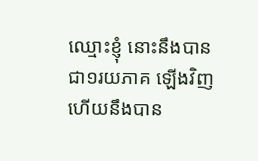ឈ្មោះខ្ញុំ នោះនឹងបានជា១រយភាគ ឡើងវិញ ហើយនឹងបាន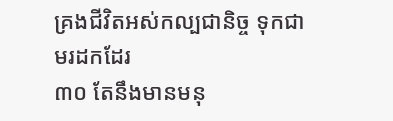គ្រងជីវិតអស់កល្បជានិច្ច ទុកជាមរដកដែរ
៣០ តែនឹងមានមនុ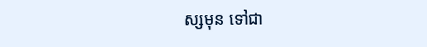ស្សមុន ទៅជា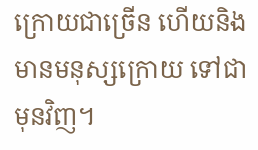ក្រោយជាច្រើន ហើយនិងមានមនុស្សក្រោយ ទៅជាមុនវិញ។